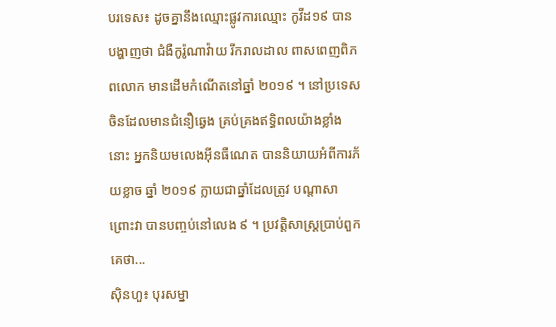បរទេស៖ ដូចគ្នានឹងឈ្មោះផ្លូវការឈ្មោះ កូវីដ១៩ បានបង្ហាញថា ជំងឺកូរ៉ូណាវ៉ាយ រីករាលដាល ពាសពេញពិភពលោក មានដើមកំណើតនៅឆ្នាំ ២០១៩ ។ នៅប្រទេសចិនដែលមានជំនឿឆ្វេង គ្រប់គ្រងឥទ្ធិពលយ៉ាងខ្លាំងនោះ អ្នកនិយមលេងអ៊ីនធឺណេត បាននិយាយអំពីការភ័យខ្លាច ឆ្នាំ ២០១៩ ក្លាយជាឆ្នាំដែលត្រូវ បណ្តាសាព្រោះវា បានបញ្ចប់នៅលេង ៩ ។ ប្រវត្ដិសាស្ដ្រប្រាប់ពួកគេថា...
ស៊ិនហួ៖ បុរសម្នា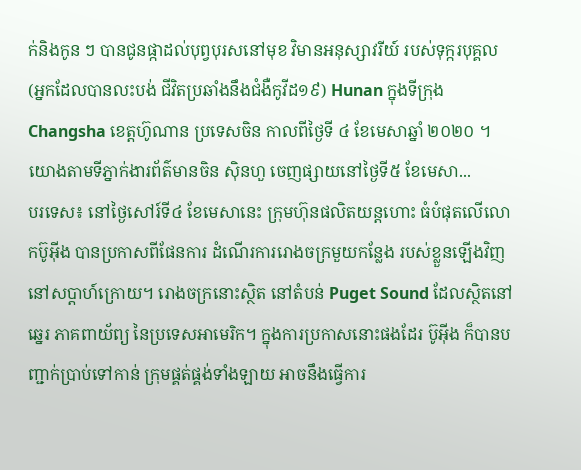ក់និងកូន ៗ បានជូនផ្កាដល់បុព្វបុរសនៅមុខ វិមានអនុស្សាវរីយ៍ របស់ទុក្ករបុគ្គល (អ្នកដែលបានលះបង់ ជីវិតប្រឆាំងនឹងជំងឺកូវីដ១៩) Hunan ក្នុងទីក្រុង Changsha ខេត្តហ៊ូណាន ប្រទេសចិន កាលពីថ្ងៃទី ៤ ខែមេសាឆ្នាំ ២០២០ ។ យោងតាមទីភ្នាក់ងារព័ត៌មានចិន ស៊ិនហួ ចេញផ្សាយនៅថ្ងៃទី៥ ខែមេសា...
បរទេស៖ នៅថ្ងៃសៅរ៍ទី៤ ខែមេសានេះ ក្រុមហ៊ុនផលិតយន្តហោះ ធំបំផុតលើលោកប៊ូអ៊ីង បានប្រកាសពីផែនការ ដំណើរការរោងចក្រមួយកន្លែង របស់ខ្លួនឡើងវិញ នៅសប្តាហ៍ក្រោយ។ រោងចក្រនោះស្ថិត នៅតំបន់ Puget Sound ដែលស្ថិតនៅឆ្នេរ ភាគពាយ័ព្យ នៃប្រទេសអាមេរិក។ ក្នុងការប្រកាសនោះផងដែរ ប៊ូអ៊ីង ក៏បានបញ្ជាក់ប្រាប់ទៅកាន់ ក្រុមផ្គត់ផ្គង់ទាំងឡាយ អាចនឹងធ្វើការ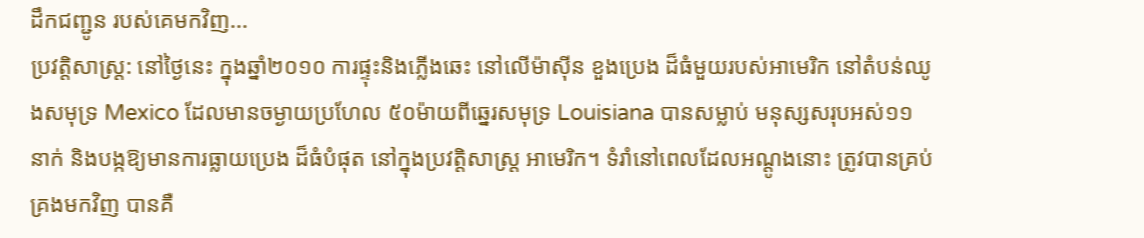ដឹកជញ្ជូន របស់គេមកវិញ...
ប្រវត្តិសាស្ត្រ: នៅថ្ងៃនេះ ក្នុងឆ្នាំ២០១០ ការផ្ទុះនិងភ្លើងឆេះ នៅលើម៉ាស៊ីន ខួងប្រេង ដ៏ធំមួយរបស់អាមេរិក នៅតំបន់ឈូងសមុទ្រ Mexico ដែលមានចម្ងាយប្រហែល ៥០ម៉ាយពីឆ្នេរសមុទ្រ Louisiana បានសម្លាប់ មនុស្សសរុបអស់១១នាក់ និងបង្កឱ្យមានការធ្លាយប្រេង ដ៏ធំបំផុត នៅក្នុងប្រវត្តិសាស្ត្រ អាមេរិក។ ទំរាំនៅពេលដែលអណ្តូងនោះ ត្រូវបានគ្រប់គ្រងមកវិញ បានគឺ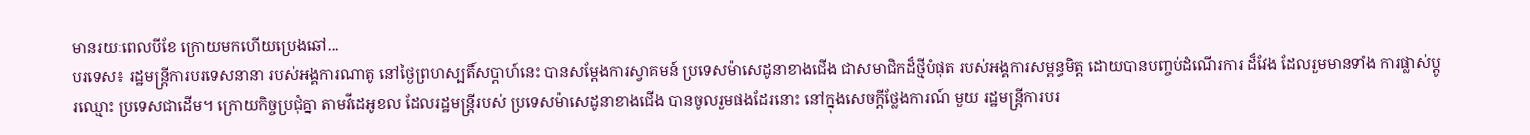មានរយៈពេលបីខែ ក្រោយមកហើយប្រេងឆៅ...
បរទេស៖ រដ្ឋមន្ត្រីការបរទេសនានា របស់អង្គការណាតូ នៅថ្ងៃព្រហស្បតិ៍សប្ដាហ៍នេះ បានសម្តែងការស្វាគមន៍ ប្រទេសម៉ាសេដូនាខាងជើង ជាសមាជិកដ៏ថ្មីបំផុត របស់អង្គការសម្ពន្ធមិត្ត ដោយបានបញ្ចប់ដំណើរការ ដ៏វែង ដែលរួមមានទាំង ការផ្លាស់ប្តូរឈ្មោះ ប្រទេសជាដើម។ ក្រោយកិច្ចប្រជុំគ្នា តាមវីដេអូខល ដែលរដ្ឋមន្ត្រីរបស់ ប្រទេសម៉ាសេដូនាខាងជើង បានចូលរួមផងដែរនោះ នៅក្នុងសេចក្តីថ្លែងការណ៍ មួយ រដ្ឋមន្ត្រីការបរ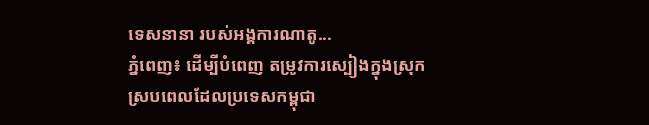ទេសនានា របស់អង្គការណាតូ...
ភ្នំពេញ៖ ដើម្បីបំពេញ តម្រូវការស្បៀងក្នុងស្រុក ស្របពេលដែលប្រទេសកម្ពុជា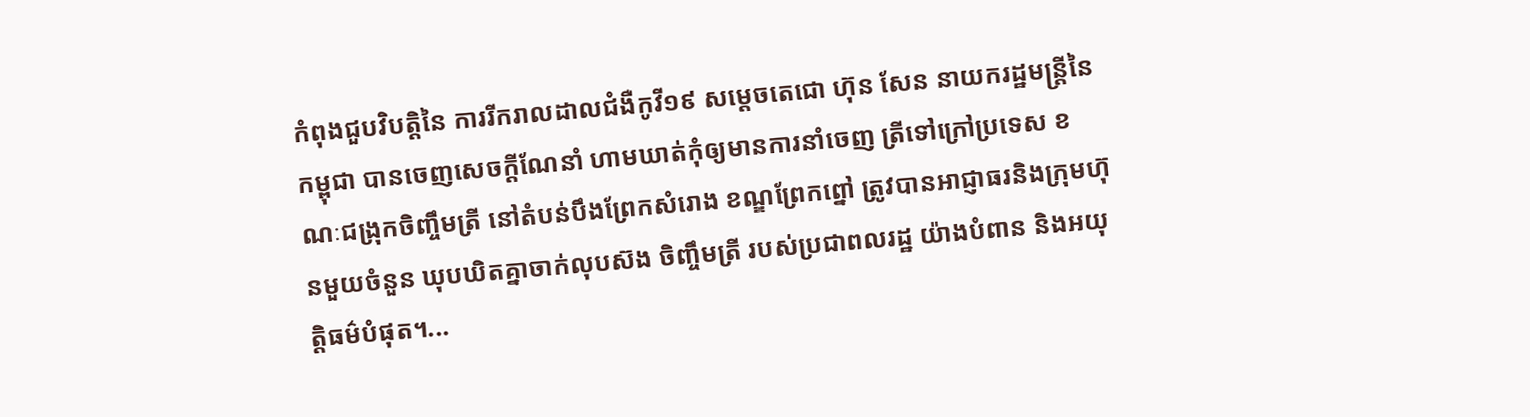កំពុងជួបវិបត្តិនៃ ការរីករាលដាលជំងឺកូវី១៩ សម្ដេចតេជោ ហ៊ុន សែន នាយករដ្ឋមន្រ្តីនៃកម្ពុជា បានចេញសេចក្ដីណែនាំ ហាមឃាត់កុំឲ្យមានការនាំចេញ ត្រីទៅក្រៅប្រទេស ខណៈជង្រុកចិញ្ចឹមត្រី នៅតំបន់បឹងព្រែកសំរោង ខណ្ឌព្រែកព្នៅ ត្រូវបានអាជ្ញាធរនិងក្រុមហ៊ុនមួយចំនួន ឃុបឃិតគ្នាចាក់លុបស៊ង ចិញ្ចឹមត្រី របស់ប្រជាពលរដ្ឋ យ៉ាងបំពាន និងអយុត្តិធម៌បំផុត។...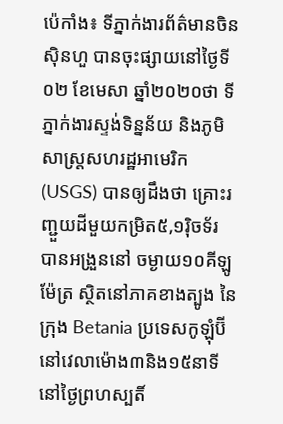ប៉េកាំង៖ ទីភ្នាក់ងារព័ត៌មានចិនស៊ិនហួ បានចុះផ្សាយនៅថ្ងៃទី០២ ខែមេសា ឆ្នាំ២០២០ថា ទីភ្នាក់ងារស្ទង់ទិន្នន័យ និងភូមិសាស្ត្រសហរដ្ឋអាមេរិក (USGS) បានឲ្យដឹងថា គ្រោះរញ្ជួយដីមួយកម្រិត៥,១រ៉ិចទ័រ បានអង្រួននៅ ចម្ងាយ១០គីឡូម៉ែត្រ ស្ថិតនៅភាគខាងត្បូង នៃក្រុង Betania ប្រទេសកូឡុំប៊ី នៅវេលាម៉ោង៣និង១៥នាទី នៅថ្ងៃព្រហស្បតិ៍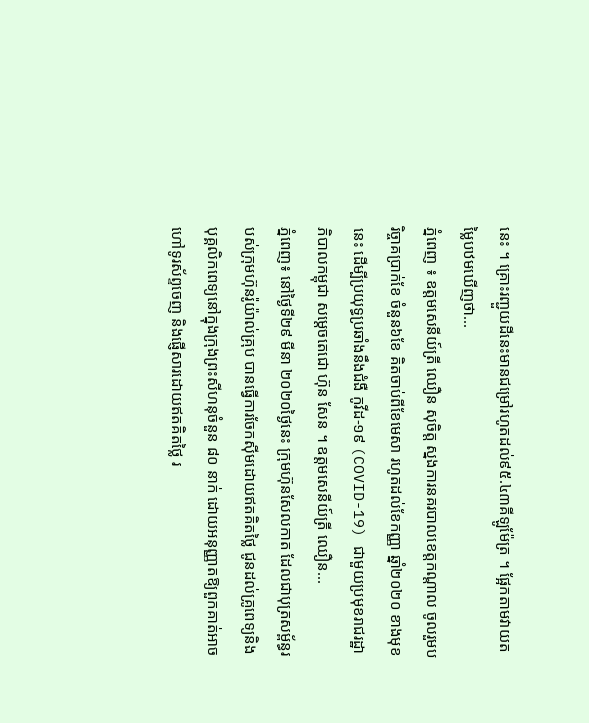នេះ ។ គ្រោះរញ្ជួយដីនេះមានជម្រៅរហូតដល់៩៥.៤៣គីឡូម៉ែត្រ ។ ផ្អែកតាមវាយតម្លៃបឋមឃើញថា...
ភ្នំពេញ ៖ ឧត្តមសេនីយ៍ត្រី ឈឿន សុចិត្ត ស្នងការនគរបាលខេត្តកណ្តាល ចូលរួមបរិច្ចាគប្រាក់ខែ ចំនួន៦ខែ គិតចាប់ពីខែមេសា រហូតដល់ខែកញ្ញា ឆ្នាំ២០២០ ខាងមុខនេះ ដើម្បីប្រយុទ្ធប្រឆាំងនឹងជំងឺ កូវីដ-១៩ (COVID-19) ជាមួយប្រមុខរាជរដ្ឋាភិបាលកម្ពុជា សម្ដេចតេជោ ហ៊ុន សែន ។ ឧត្តមសេនីយ៍ត្រី ឈឿន...
ភ្នំពេញ៖ នៅថ្ងៃទី២៩ មីនា ២០២០ថ្ងៃនេះ ក្រុមហ៊ុនសែលកាត ដែលជាបុត្រសម្ព័ន្ធរបស់ក្រុមហ៊ុនរ៉ូយ៉ាល់គ្រុប បានធ្វើការចែកស៊ីមដោយឥតគិតថ្លៃ ជូនដល់គ្រូពេទ្យនិងបុគ្គលិកពេទ្យនៅក្នុងក្រុងព្រះសីហនុចំនួន ៨០ នាក់ ដោយអនុញ្ញាតឱ្យពួកគាត់អាចហៅទូរស័ព្ទចេញ និងផ្ញើសារដោយឥតគិតថ្លៃ រ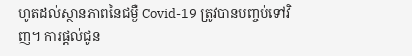ហូតដល់ស្ថានភាពនៃជម្ងឺ Covid-19 ត្រូវបានបញ្ចប់ទៅវិញ។ ការផ្តល់ជូន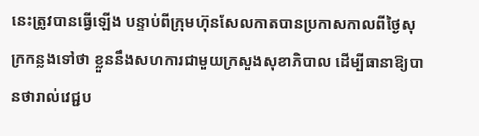នេះត្រូវបានធ្វើឡើង បន្ទាប់ពីក្រុមហ៊ុនសែលកាតបានប្រកាសកាលពីថ្ងៃសុក្រកន្លងទៅថា ខ្លួននឹងសហការជាមួយក្រសួងសុខាភិបាល ដើម្បីធានាឱ្យបានថារាល់វេជ្ជប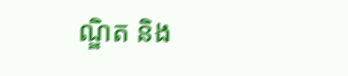ណ្ឌិត និង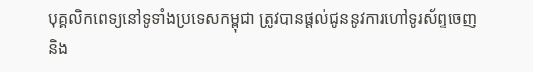បុគ្គលិកពេទ្យនៅទូទាំងប្រទេសកម្ពុជា ត្រូវបានផ្តល់ជូននូវការហៅទូរស័ព្ទចេញ និង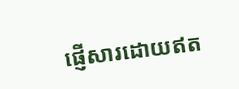ផ្ញើសារដោយឥត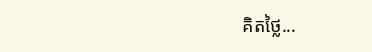គិតថ្លៃ...